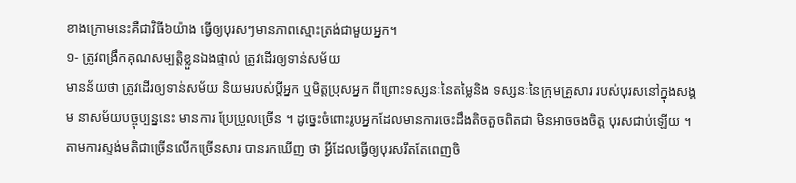ខាងក្រោមនេះគឺជាវិធី៦យ៉ាង ធ្វើឲ្យបុរសៗមានភាពស្មោះត្រង់ជាមួយអ្នក។
១- ត្រូវពង្រឹកគុណសម្បត្តិខ្លួនឯងផ្ទាល់ ត្រូវដើរឲ្យទាន់សម័យ
មានន័យថា ត្រូវដើរឲ្យទាន់សម័យ និយមរបស់ប្តីអ្នក ឬមិត្តប្រុសអ្នក ពីព្រោះទស្សនៈនៃតម្លៃនិង ទស្សនៈនៃក្រុមគ្រួសារ របស់បុរសនៅក្នុងសង្គម នាសម័យបច្ចុប្បន្ននេះ មានការ ប្រែប្រួលច្រើន ។ ដូច្នេះចំពោះរូបអ្នកដែលមានការចេះដឹងតិចតួចពិតជា មិនអាចចងចិត្ត បុរសជាប់ឡើយ ។ តាមការស្ទង់មតិជាច្រើនលើកច្រើនសារ បានរកឃើញ ថា អ្វីដែលធ្វើឲ្យបុរសរឹតតែពេញចិ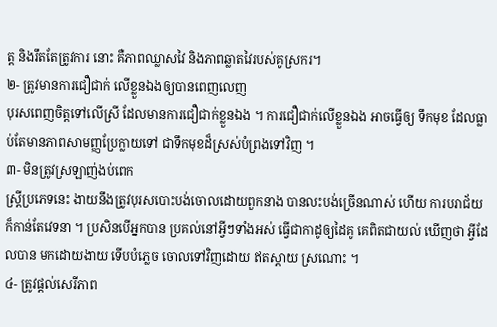ត្ត និងរឹតតែត្រូវការ នោះ គឺភាពឈ្លាសវៃ និងភាពឆ្លាតវៃរបស់គូស្រករ។
២- ត្រូវមានការជឿជាក់ លើខ្លួនឯងឲ្យបានពេញលេញ
បុរសពេញចិត្តទៅលើស្រី ដែលមានការជឿជាក់ខ្លួនឯង ។ ការជឿជាក់លើខ្លួនឯង អាចធ្វើឲ្យ ទឹកមុខ ដែលធ្លាប់តែមានភាពសាមញ្ញប្រែក្លាយទៅ ជាទឹកមុខដ៏ស្រស់បំព្រងទៅវិញ ។
៣- មិនត្រូវស្រឡាញ់ងប់ពេក
ស្ត្រីប្រភេទនេះ ងាយនឹងត្រូវបុរសបោះបង់ចោលដោយពួកនាង បានលះបង់ច្រើនណាស់ ហើយ ការបរាជ័យក៏កាន់តែវេទនា ។ ប្រសិនបើអ្នកបាន ប្រគល់នៅអ្វីៗទាំងអស់ ធ្វើជាកាដូឲ្យដៃគូ គេពិតជាយល់ ឃើញថា អ្វីដែលបាន មកដោយងាយ ទើបបំភ្លេច ចោលទៅវិញដោយ ឥតស្តាយ ស្រណោះ ។
៤- ត្រូវផ្តល់សេរីភាព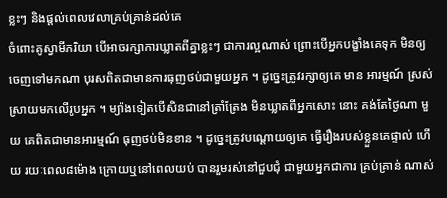ខ្លះៗ និងផ្តល់ពេលវេលាគ្រប់គ្រាន់ដល់គេ
ចំពោះគូស្វាមីភរិយា បើអាចរក្សាការឃ្លាតពីគ្នាខ្លះៗ ជាការល្អណាស់ ព្រោះបើអ្នកបង្ខាំងគេទុក មិនឲ្យចេញទៅមកណា បុរសពិតជាមានការធុញថប់ជាមួយអ្នក ។ ដូច្នេះត្រូវរក្សាឲ្យគេ មាន អារម្មណ៍ ស្រស់ស្រាយមកលើរូបអ្នក ។ ម្យ៉ាងទៀតបើសិនជានៅត្រាំត្រែង មិនឃ្លាតពីអ្នកសោះ នោះ គង់តែថ្ងៃណា មួយ គេពិតជាមានអារម្មណ៍ ធុញថប់មិនខាន ។ ដូច្នេះត្រូវបណ្តោយឲ្យគេ ធ្វើរឿងរបស់ខ្លួនគេផ្ទាល់ ហើយ រយៈពេល៨ម៉ោង ក្រោយឬនៅពេលយប់ បានរួមរស់នៅជួបជុំ ជាមួយអ្នកជាការ គ្រប់គ្រាន់ ណាស់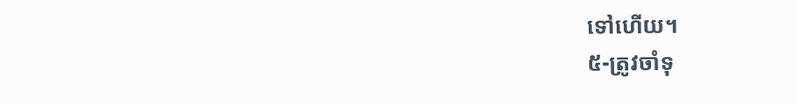ទៅហើយ។
៥-ត្រូវចាំទុ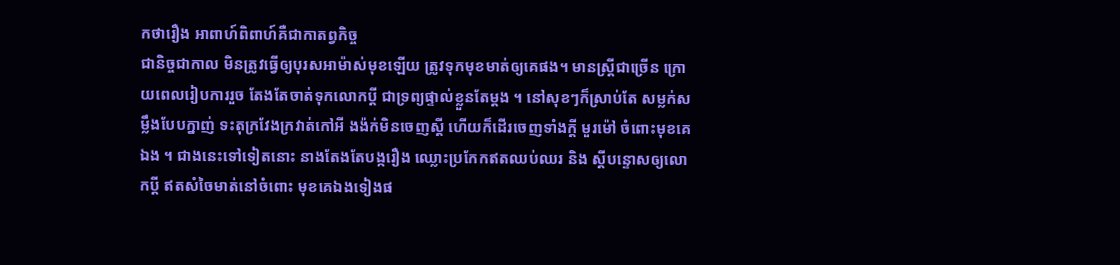កថារឿង អាពាហ៍ពិពាហ៍គឺជាកាតព្វកិច្ច
ជានិច្ចជាកាល មិនត្រូវធ្វើឲ្យបុរសអាម៉ាស់មុខឡើយ ត្រូវទុកមុខមាត់ឲ្យគេផង។ មានស្ត្រីជាច្រើន ក្រោយពេលរៀបការរួច តែងតែចាត់ទុកលោកប្តី ជាទ្រព្យផ្ទាល់ខ្លួនតែម្តង ។ នៅសុខៗក៏ស្រាប់តែ សម្លក់សម្លឹងបែបក្នាញ់ ទះតុក្រវែងក្រវាត់កៅអី ងង៉ក់មិនចេញស្តី ហើយក៏ដើរចេញទាំងក្តី មួរម៉ៅ ចំពោះមុខគេឯង ។ ជាងនេះទៅទៀតនោះ នាងតែងតែបង្ករឿង ឈ្លោះប្រកែកឥតឈប់ឈរ និង ស្តីបន្ទោសឲ្យលោកប្តី ឥតសំចៃមាត់នៅចំពោះ មុខគេឯងទៀងផ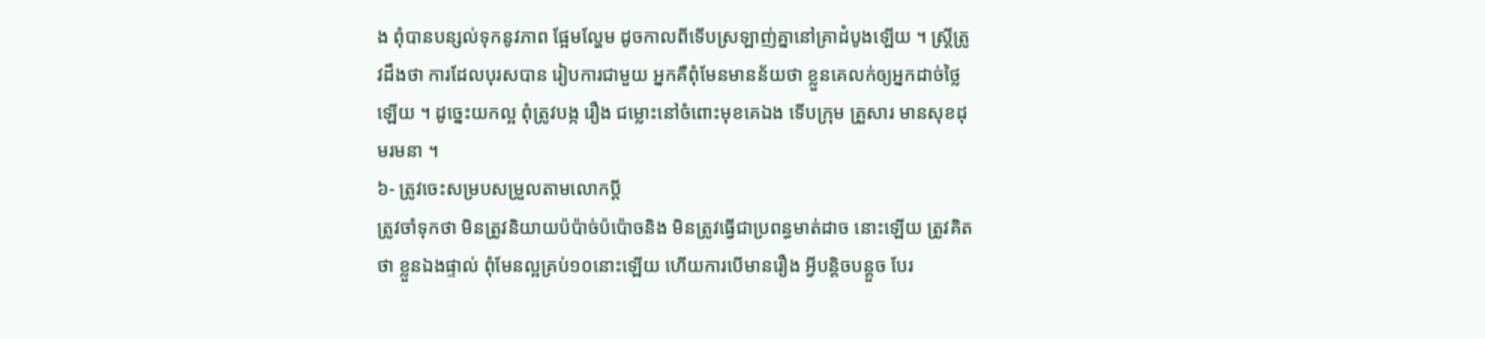ង ពុំបានបន្សល់ទុកនូវភាព ផ្អែមល្ហែម ដូចកាលពីទើបស្រឡាញ់គ្នានៅគ្រាដំបូងឡើយ ។ ស្ត្រីត្រូវដឹងថា ការដែលបុរសបាន រៀបការជាមួយ អ្នកគឺពុំមែនមានន័យថា ខ្លួនគេលក់ឲ្យអ្នកដាច់ថ្លៃឡើយ ។ ដូច្នេះយកល្អ ពុំត្រូវបង្ក រឿង ជម្លោះនៅចំពោះមុខគេឯង ទើបក្រុម គ្រួសារ មានសុខដុមរមនា ។
៦- ត្រូវចេះសម្របសម្រួលតាមលោកប្តី
ត្រូវចាំទុកថា មិនត្រូវនិយាយប៉ប៉ាច់ប៉ប៉ោចនិង មិនត្រូវធ្វើជាប្រពន្ធមាត់ដាច នោះឡើយ ត្រូវគិតថា ខ្លួនឯងផ្ទាល់ ពុំមែនល្អគ្រប់១០នោះឡើយ ហើយការបើមានរឿង អ្វីបន្តិចបន្តួច បែរ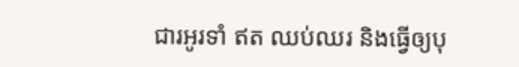ជារអូរទាំ ឥត ឈប់ឈរ និងធ្វើឲ្យបុ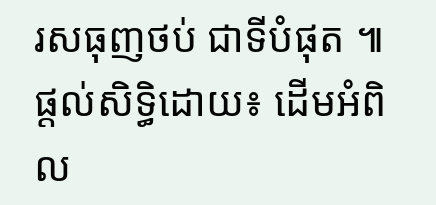រសធុញថប់ ជាទីបំផុត ៕
ផ្តល់សិទ្ធិដោយ៖ ដើមអំពិល